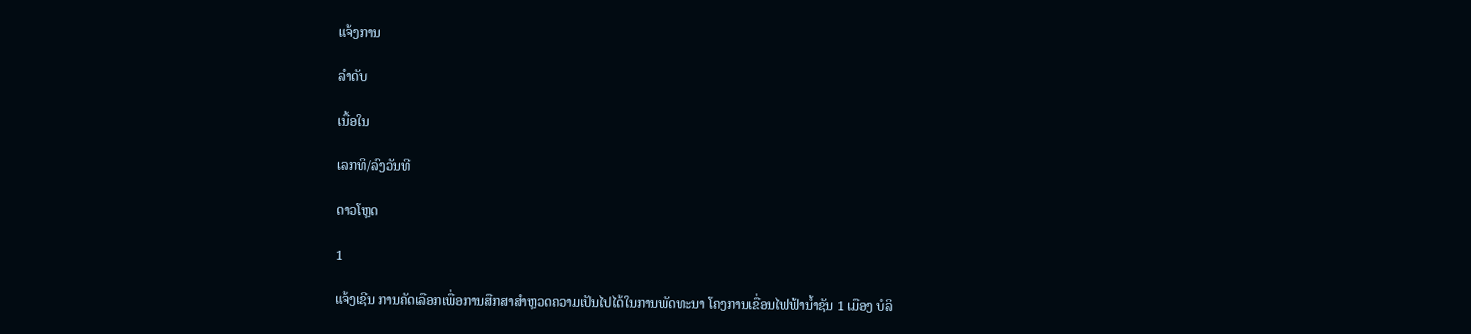ແຈ້ງການ

ລຳດັບ

ເນື້ອໃນ

ເລກທິ/ລົງວັນທີ

ດາວໂຫຼດ

1

ແຈ້ງເຊີນ ການຄັດເລືອກເພື່ອການສືກສາສຳຫຼວດຄວາມເປັນໄປໄດ້ໃນການພັດທະນາ ໂຄງການເຂື່ອນໄຟຟ້ານ້ຳຊັນ 1 ເມືອງ ບໍລິ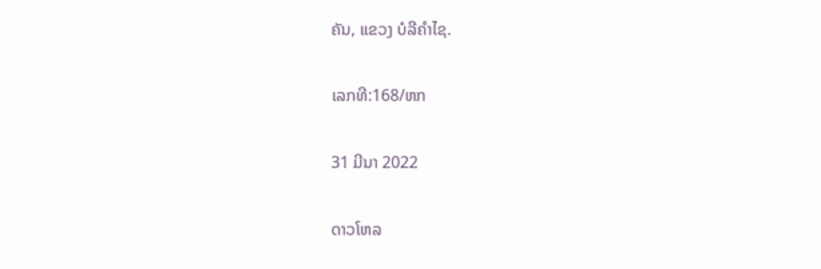ຄັນ, ແຂວງ ບໍລີຄຳໄຊ.

ເລກທີ:168/ຫກ

31 ມີນາ 2022

ດາວໂຫລ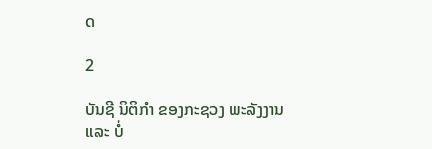ດ

2

ບັນຊີ ນິຕິກຳ ຂອງກະຊວງ ພະລັງງານ ແລະ ບໍ່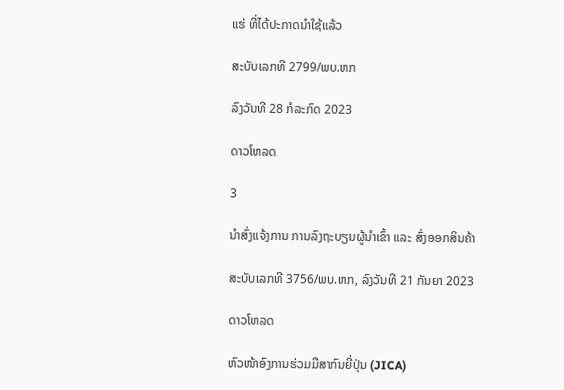ແຮ່ ທີ່ໄດ້ປະກາດນຳໃຊ້ແລ້ວ

ສະບັບເລກທີ 2799/ພບ.ຫກ

ລົງວັນທີ 28 ກໍລະກົດ 2023

ດາວໂຫລດ

3

ນຳສົ່ງແຈ້ງການ ການລົງຖະບຽນຜູ້ນຳເຂົ້າ ແລະ ສົ່ງອອກສິນຄ້າ

ສະບັບເລກທີ 3756/ພບ.ຫກ, ລົງວັນທີ 21 ກັນຍາ 2023

ດາວໂຫລດ

ຫົວໜ້າອົງການຮ່ວມມືສາກົນຍີ່ປຸ່ນ (JICA)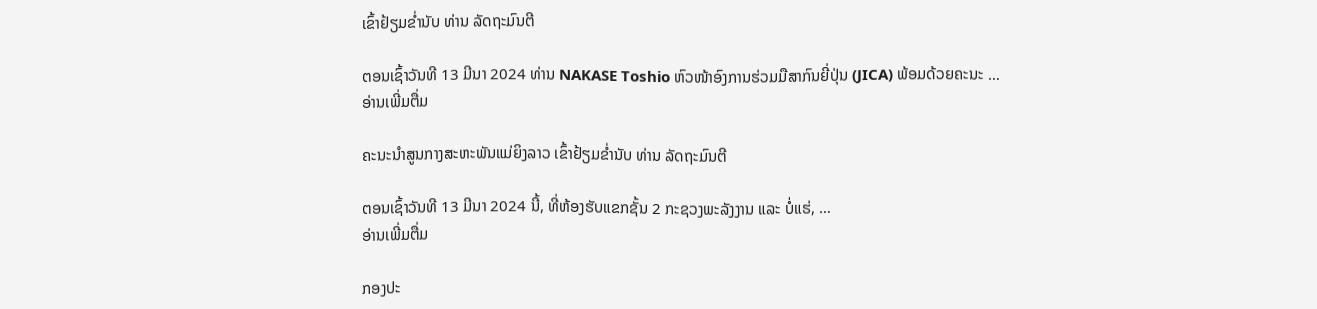ເຂົ້າຢ້ຽມຂໍ່ານັບ ທ່ານ ລັດຖະມົນຕີ

ຕອນເຊົ້າວັນທີ 13 ມີນາ 2024 ທ່ານ NAKASE Toshio ຫົວໜ້າອົງການຮ່ວມມືສາກົນຍີ່ປຸ່ນ (JICA) ພ້ອມດ້ວຍຄະນະ …
ອ່ານເພີ່ມຕື່ມ

ຄະນະນຳສູນກາງສະຫະພັນແມ່ຍິງລາວ ເຂົ້າຢ້ຽມຂໍ່ານັບ ທ່ານ ລັດຖະມົນຕີ

ຕອນເຊົ້າວັນທີ 13 ມີນາ 2024 ນີ້, ທີ່ຫ້ອງຮັບແຂກຊັ້ນ 2 ກະຊວງພະລັງງານ ແລະ ບໍ່ແຮ່, …
ອ່ານເພີ່ມຕື່ມ

ກອງປະ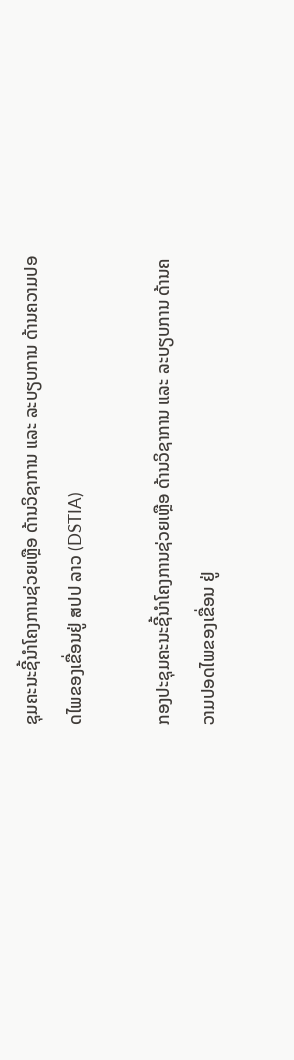ຊຸມຄະນະຊີ້ນໍາໂຄງການຊ່ວຍເຫຼືອ ດ້ານວິຊາການ ແລະ ລະບຽບການ ດ້ານຄວາມປອດໄພຂອງເຂື່ອນຢູ່ ສປປ ລາວ (DSTIA)

ກອງປະຊຸມຄະນະຊີ້ນໍາໂຄງການຊ່ວຍເຫຼືອ ດ້ານວິຊາການ ແລະ ລະບຽບການ ດ້ານຄວາມປອດໄພຂອງເຂື່ອນ ຢູ່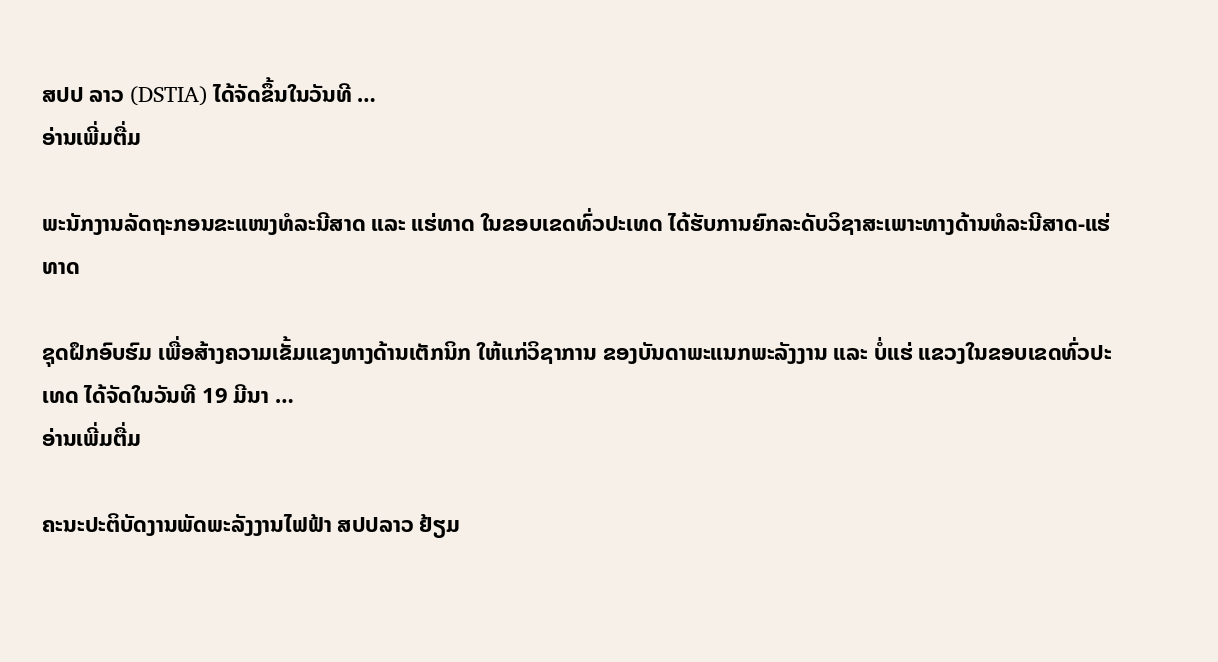ສປປ ລາວ (DSTIA) ໄດ້ຈັດຂຶ້ນໃນວັນທີ …
ອ່ານເພີ່ມຕື່ມ

ພະນັກງານລັດຖະກອນຂະແໜງທໍລະນີສາດ ແລະ ແຮ່ທາດ ໃນຂອບເຂດທົ່ວປະເທດ ໄດ້ຮັບການຍົກລະດັບວິຊາສະເພາະທາງດ້ານທໍລະນີສາດ-ແຮ່ທາດ

ຊຸດຝຶກອົບຮົມ ເພື່ອສ້າງຄວາມເຂັ້ມແຂງທາງດ້ານເຕັກນິກ ໃຫ້ແກ່ວິຊາການ ຂອງບັນດາພະແນກພະລັງງານ ແລະ ບໍ່ແຮ່ ແຂວງໃນຂອບເຂດທົ່ວປະເທດ ໄດ້ຈັດໃນວັນທີ 19 ມີນາ …
ອ່ານເພີ່ມຕື່ມ

ຄະນະປະຕິບັດງານພັດພະລັງງານໄຟຟ້າ ສປປລາວ ຢ້ຽມ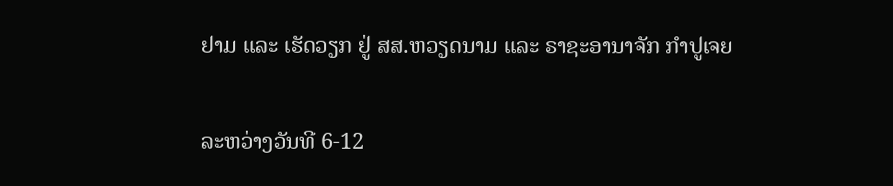ຢາມ ແລະ ເຮັດວຽກ ຢູ່ ສສ.ຫວຽດນາມ ແລະ ຣາຊະອານາຈັກ ກຳປູເຈຍ

ລະຫວ່າງວັນທີ 6-12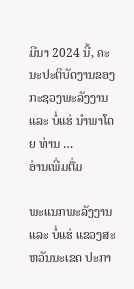ມີນາ 2024 ນີ້, ຄະນະປະຕິບັດງານຂອງກະຊວງພະລັງງານ ແລະ ບໍ່ແຮ່ ນໍາພາໂດຍ ທ່ານ …
ອ່ານເພີ່ມຕື່ມ

ພະແນກພະລັງງານ ແລະ ບໍ່ແຮ່ ແຂວງສະຫວັນນະເຂດ ປະກາ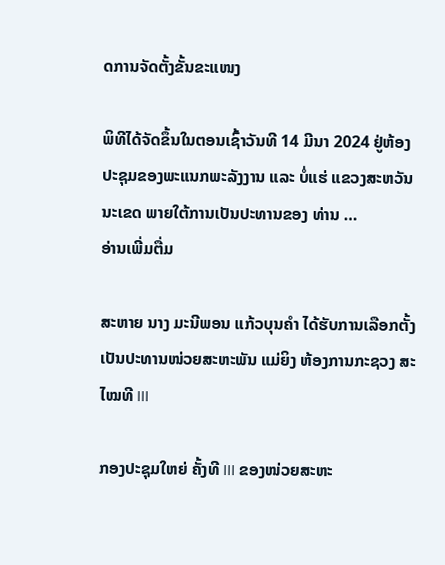ດການຈັດຕັ້ງຂັ້ນຂະແໜງ

ພິທີໄດ້ຈັດຂຶ້ນໃນຕອນເຊົ້າວັນທີ 14 ມີນາ 2024 ຢູ່ຫ້ອງປະຊຸມຂອງພະແນກພະລັງງານ ແລະ ບໍ່ແຮ່ ແຂວງສະຫວັນນະເຂດ ພາຍໃຕ້ການເປັນປະທານຂອງ ທ່ານ …
ອ່ານເພີ່ມຕື່ມ

ສະຫາຍ ນາງ ມະນີພອນ ແກ້ວບຸນຄໍາ ໄດ້ຮັບການເລືອກຕັ້ງເປັນປະທານໜ່ວຍສະຫະພັນ ແມ່ຍິງ ຫ້ອງການກະຊວງ ສະໄໝທີ III

ກອງປະຊຸມໃຫຍ່ ຄັ້ງທີ III ຂອງໜ່ວຍສະຫະ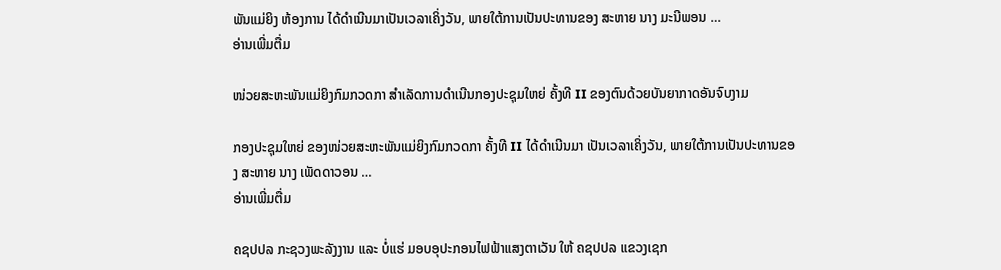ພັນແມ່ຍິງ ຫ້ອງການ ໄດ້ດໍາເນີນມາເປັນເວລາເຄິ່ງວັນ, ພາຍໃຕ້ການເປັນປະທານຂອງ ສະຫາຍ ນາງ ມະນີພອນ …
ອ່ານເພີ່ມຕື່ມ

ໜ່ວຍສະຫະພັນແມ່ຍິງກົມກວດກາ ສຳເລັດການດຳເນີນກອງປະຊຸມໃຫຍ່ ຄັ້ງທີ II ຂອງຕົນດ້ວຍບັນຍາກາດອັນຈົບງາມ

ກອງປະຊຸມໃຫຍ່ ຂອງໜ່ວຍສະຫະພັນແມ່ຍິງກົມກວດກາ ຄັ້ງທີ II ໄດ້ດຳເນີນມາ ເປັນເວລາເຄິ່ງວັນ, ພາຍໃຕ້ການເປັນປະທານຂອງ ສະຫາຍ ນາງ ເພັດດາວອນ …
ອ່ານເພີ່ມຕື່ມ

ຄຊປປລ ກະຊວງພະລັງງານ ແລະ ບໍ່ແຮ່ ມອບອຸປະກອນໄຟຟ້າແສງຕາເວັນ ໃຫ້ ຄຊປປລ ແຂວງເຊກ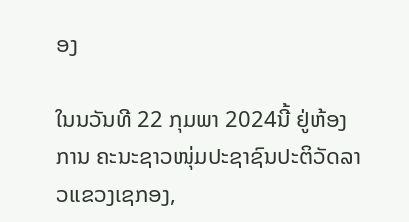ອງ

ໃນນວັນທີ 22 ກຸມພາ 2024ນີ້ ຢູ່ຫ້ອງການ ຄະນະຊາວໜຸ່ມປະຊາຊົນປະຕິວັດລາວແຂວງເຊກອງ,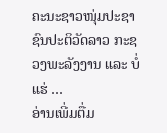ຄະນະຊາວໜຸ່ມປະຊາຊົນປະຕິວັດລາວ ກະຊວງພະລັງງານ ແລະ ບໍ່ແຮ່ …
ອ່ານເພີ່ມຕື່ມ